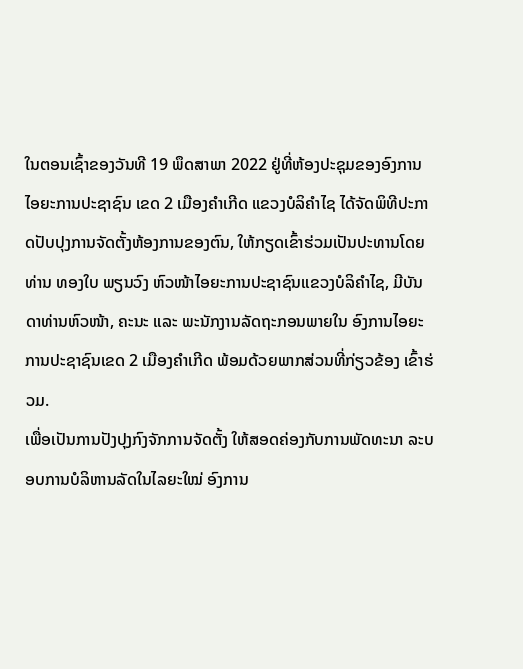ໃນຕອນເຊົ້າຂອງວັນທີ 19 ພຶດສາພາ 2022 ຢູ່ທີ່ຫ້ອງປະຊຸມຂອງອົງການໄອຍະການປະຊາຊົນ ເຂດ 2 ເມືອງຄຳເກີດ ແຂວງບໍລິຄຳໄຊ ໄດ້ຈັດພິທີປະກາດປັບປຸງການຈັດຕັ້ງຫ້ອງການຂອງຕົນ, ໃຫ້ກຽດເຂົ້າຮ່ວມເປັນປະທານໂດຍ ທ່ານ ທອງໃບ ພຽນວົງ ຫົວໜ້າໄອຍະການປະຊາຊົນແຂວງບໍລິຄຳໄຊ, ມີບັນດາທ່ານຫົວໜ້າ, ຄະນະ ແລະ ພະນັກງານລັດຖະກອນພາຍໃນ ອົງການໄອຍະການປະຊາຊົນເຂດ 2 ເມືອງຄຳເກີດ ພ້ອມດ້ວຍພາກສ່ວນທີ່ກ່ຽວຂ້ອງ ເຂົ້າຮ່ວມ.
ເພື່ອເປັນການປັງປຸງກົງຈັກການຈັດຕັ້ງ ໃຫ້ສອດຄ່ອງກັບການພັດທະນາ ລະບອບການບໍລິຫານລັດໃນໄລຍະໃໝ່ ອົງການ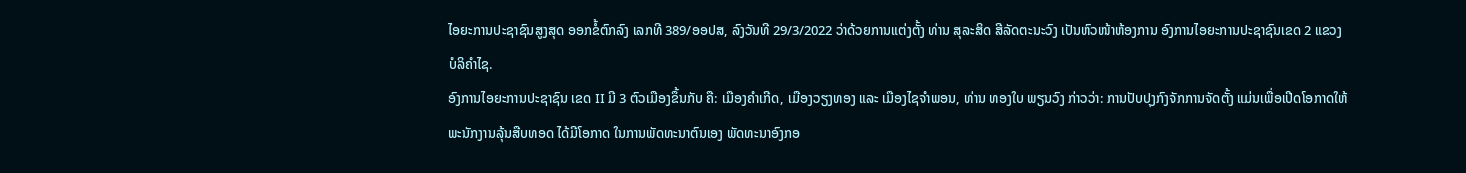ໄອຍະການປະຊາຊົນສູງສຸດ ອອກຂໍ້ຕົກລົງ ເລກທີ 389/ອອປສ, ລົງວັນທີ 29/3/2022 ວ່າດ້ວຍການແຕ່ງຕັ້ງ ທ່ານ ສຸລະສິດ ສີລັດຕະນະວົງ ເປັນຫົວໜ້າຫ້ອງການ ອົງການໄອຍະການປະຊາຊົນເຂດ 2 ແຂວງບໍລິຄຳໄຊ.
ອົງການໄອຍະການປະຊາຊົນ ເຂດ II ມີ 3 ຕົວເມືອງຂຶ້ນກັບ ຄື: ເມືອງຄໍາເກີດ, ເມືອງວຽງທອງ ແລະ ເມືອງໄຊຈຳພອນ, ທ່ານ ທອງໃບ ພຽນວົງ ກ່າວວ່າ: ການປັບປຸງກົງຈັກການຈັດຕັ້ງ ແມ່ນເພື່ອເປີດໂອກາດໃຫ້ພະນັກງານລຸ້ນສືບທອດ ໄດ້ມີໂອກາດ ໃນການພັດທະນາຕົນເອງ ພັດທະນາອົງກອ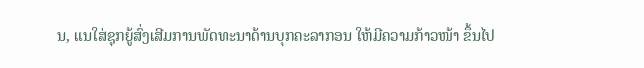ນ, ແນໃສ່ຊຸກຍູ້ສົ່ງເສີມການພັດທະນາດ້ານບຸກຄະລາກອນ ໃຫ້ມີຄວາມກ້າວໜ້າ ຂຶ້ນໄປ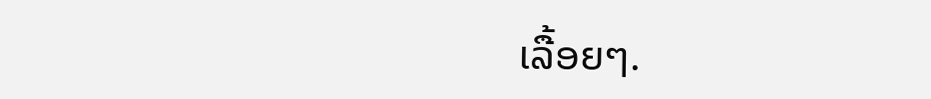ເລື້ອຍໆ.